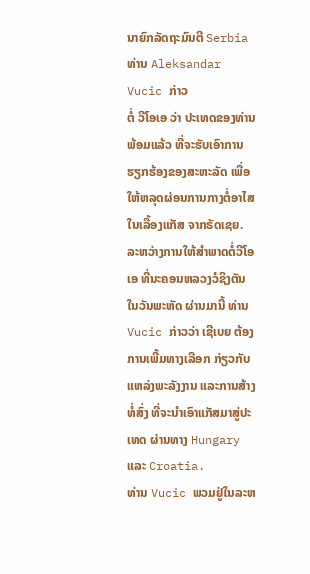ນາຍົກລັດຖະມົນຕີ Serbia ທ່ານ Aleksandar Vucic ກ່າວ
ຕໍ່ ວີໂອເອ ວ່າ ປະເທດຂອງທ່ານພ້ອມແລ້ວ ທີ່ຈະຮັບເອົາການ
ຮຽກຮ້ອງຂອງສະຫະລັດ ເພື່ອ ໃຫ້ຫລຸດຜ່ອນການກາງຕໍ່ອາໄສ
ໃນເລື້ອງແກັສ ຈາກຣັດເຊຍ.
ລະຫວ່າງການໃຫ້ສຳພາດຕໍ່ວີໂອເອ ທີ່ນະຄອນຫລວງວໍຊິງຕັນ
ໃນວັນພະຫັດ ຜ່ານມານີ້ ທ່ານ Vucic ກ່າວວ່າ ເຊີເບຍ ຕ້ອງ
ການເພີ້ມທາງເລືອກ ກ່ຽວກັບແຫລ່ງພະລັງງານ ແລະການສ້າງ
ທໍ່ສົ່ງ ທີ່ຈະນຳເອົາແກັສມາສູ່ປະເທດ ຜ່ານທາງ Hungary ແລະ Croatia.
ທ່ານ Vucic ພວມຢູ່ໃນລະຫ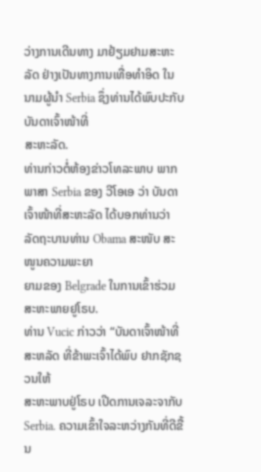ວ່າງການເດີນທາງ ມາຢ້ຽມຢາມສະຫະລັດ ຢ່າງເປັນທາງການເທື່ອທຳອິດ ໃນນາມຜູ້ນຳ Serbia ຊຶ່ງທ່ານໄດ້ພົບປະກັບບັນດາເຈົ້າໜ້າທີ່
ສະຫະລັດ.
ທ່ານກ່າວຕໍ່ຫ້ອງຂ່າວໂທລະພາບ ພາກພາສາ Serbia ຂອງ ວີໂອເອ ວ່າ ບັນດາເຈົ້າໜ້າທີ່ສະຫະລັດ ໄດ້ບອກທ່ານວ່າ ລັດຖະບານທ່ານ Obama ສະໜັບ ສະໜູນຄວາມພະຍາ
ຍາມຂອງ Belgrade ໃນການເຂົ້າຮ່ວມ ສະຫະພາຍຢູໂຣບ.
ທ່ານ Vucic ກ່າວວ່າ “ບັນດາເຈົ້າໜ້າທີ່ສະຫລັດ ທີ່ຂ້າພະເຈົ້າໄດ້ພົບ ຢາກຊັກຊວນໃຫ້
ສະຫະພາບຢູ່ໂຣບ ເປີດການເຈລະຈາກັບ Serbia. ຄວາມເຂົ້າໃຈລະຫວ່າງກັນທີ່ດີຂື້ນ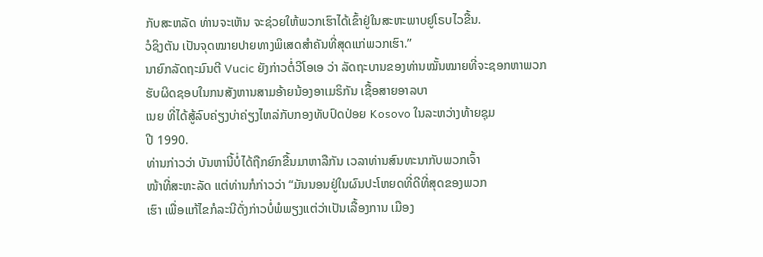ກັບສະຫລັດ ທ່ານຈະເຫັນ ຈະຊ່ວຍໃຫ້ພວກເຮົາໄດ້ເຂົ້າຢູ່ໃນສະຫະພາບຢູໂຣບໄວຂື້ນ.
ວໍຊິງຕັນ ເປັນຈຸດໝາຍປາຍທາງພິເສດສຳຄັນທີ່ສຸດແກ່ພວກເຮົາ.”
ນາຍົກລັດຖະມົນຕີ Vucic ຍັງກ່າວຕໍ່ວີໂອເອ ວ່າ ລັດຖະບານຂອງທ່ານໝັ້ນໝາຍທີ່ຈະຊອກຫາພວກຮັບຜິດຊອບໃນກນສັງຫານສາມອ້າຍນ້ອງອາເມຣິກັນ ເຊື້ອສາຍອາລບາ
ເນຍ ທີ່ໄດ້ສູ້ລົບຄ່ຽງບ່າຄ່ຽງໄຫລ່ກັບກອງທັບປົດປ່ອຍ Kosovo ໃນລະຫວ່າງທ້າຍຊຸມ
ປີ 1990.
ທ່ານກ່າວວ່າ ບັນຫານີ້ບໍ່ໄດ້ຖືກຍົກຂື້ນມາຫາລືກັນ ເວລາທ່ານສົນທະນາກັບພວກເຈົ້າ
ໜ້າທີ່ສະຫະລັດ ແຕ່ທ່ານກໍກ່າວວ່າ “ມັນນອນຢູ່ໃນຜົນປະໂຫຍດທີ່ດີທີ່ສຸດຂອງພວກ
ເຮົາ ເພື່ອແກ້ໄຂກໍລະນີດັ່ງກ່າວບໍ່ພໍພຽງແຕ່ວ່າເປັນເລື້ອງການ ເມືອງ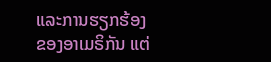ແລະການຮຽກຮ້ອງ
ຂອງອາເມຣິກັນ ແຕ່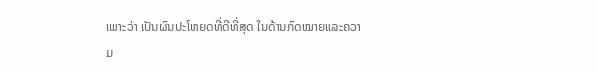ເພາະວ່າ ເປັນຜົນປະໂຫຍດທີ່ດີທີ່ສຸດ ໃນດ້ານກົດໝາຍແລະຄວາມ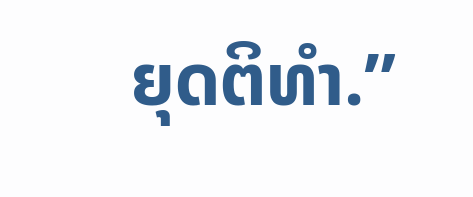ຍຸດຕິທຳ.”